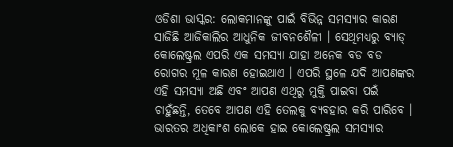ଓଡିଶା ଭାସ୍କର: ଲୋକମାନଙ୍କୁ ପାଇଁ ବିଭିନ୍ନ ସମସ୍ୟାର କାରଣ ସାଜିଛି ଆଜିକାଲିର ଆଧୁନିକ ଜୀବନଶୈଳୀ । ସେଥିମଧ୍ୟରୁ ବ୍ୟାଡ୍ କୋଲେଷ୍ଟ୍ରଲ ଏପରି ଏକ ସମସ୍ୟା ଯାହା ଅନେକ ବଡ ବଡ ରୋଗର ମୂଳ କାରଣ ହୋଇଥାଏ । ଏପରି ସ୍ଥଳେ ଯଦି ଆପଣଙ୍କର ଏହି ସମସ୍ୟା ଅଛି ଏବଂ ଆପଣ ଏଥିରୁ ମୁକ୍ତି ପାଇବା ପଇଁ ଚାହୁଁଛନ୍ତି, ତେବେ ଆପଣ ଏହି ତେଲକୁ ବ୍ୟବହାର କରି ପାରିବେ ।
ଭାରତର ଅଧିକାଂଶ ଲୋକେ ହାଇ କୋଲେଷ୍ଟ୍ରଲ ସମସ୍ୟାର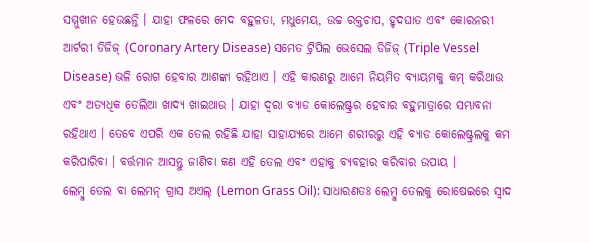ସମ୍ମୁଖୀନ ହେଉଛନ୍ତି । ଯାହା ଫଳରେ ମେଦ ବହୁଳତା, ମଧୁମେୟ, ଉଚ୍ଚ ରକ୍ତଚାପ, ହୃଦଘାତ ଏବଂ କୋରନରୀ ଆର୍ଟରୀ ଡିଜିଜ୍ (Coronary Artery Disease) ସମେତ ଟ୍ରିପିଲ ଭେସେଲ ଡିଜିଜ୍ (Triple Vessel Disease) ଭଳି ରୋଗ ହେବାର ଆଶଙ୍କା ରହିଥାଏ । ଏହି କାରଣରୁ ଆମେ ନିୟମିତ ବ୍ୟାୟମକୁ କମ୍ କରିଥାଉ ଏବଂ ଅତ୍ୟଧିକ ତେଲିଆ ଖାଦ୍ୟ ଖାଇଥାଉ । ଯାହା ଦ୍ୱରା ବ୍ୟାଡ କୋଲେଷ୍ଟ୍ରର ହେବାର ବହୁମାତ୍ରାରେ ସମ୍ଭାବନା ରହିଥାଏ । ତେବେ ଏପରି ଏକ ତେଲ ରହିଛି ଯାହା ସାହାଯ୍ୟରେ ଆମେ ଶରୀରରୁ ଏହି ବ୍ୟାଡ କୋଲେଷ୍ଟ୍ରଲକୁ କମ କରିପାରିବା । ବର୍ତ୍ତମାନ ଆସନ୍ତୁ ଜାଣିବା କଣ ଏହି ତେଲ ଏବଂ ଏହାକୁ ବ୍ୟବହାର କରିବାର ଉପାୟ ।
ଲେମ୍ବୁ ତେଲ ବା ଲେମନ୍ ଗ୍ରାସ ଅଏଲ୍ (Lemon Grass Oil): ସାଧାରଣତଃ ଲେମ୍ବୁ ତେଲକୁ ରୋଷେଇରେ ସ୍ୱାଦ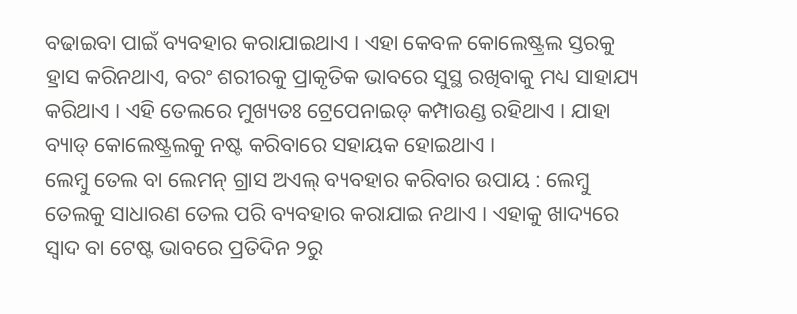ବଢାଇବା ପାଇଁ ବ୍ୟବହାର କରାଯାଇଥାଏ । ଏହା କେବଳ କୋଲେଷ୍ଟ୍ରଲ ସ୍ତରକୁ ହ୍ରାସ କରିନଥାଏ, ବରଂ ଶରୀରକୁ ପ୍ରାକୃତିକ ଭାବରେ ସୁସ୍ଥ ରଖିବାକୁ ମଧ୍ୟ ସାହାଯ୍ୟ କରିଥାଏ । ଏହି ତେଲରେ ମୁଖ୍ୟତଃ ଟ୍ରେପେନାଇଡ୍ କମ୍ପାଉଣ୍ଡ ରହିଥାଏ । ଯାହା ବ୍ୟାଡ୍ କୋଲେଷ୍ଟ୍ରଲକୁ ନଷ୍ଟ କରିବାରେ ସହାୟକ ହୋଇଥାଏ ।
ଲେମ୍ବୁ ତେଲ ବା ଲେମନ୍ ଗ୍ରାସ ଅଏଲ୍ ବ୍ୟବହାର କରିବାର ଉପାୟ : ଲେମ୍ବୁ ତେଲକୁ ସାଧାରଣ ତେଲ ପରି ବ୍ୟବହାର କରାଯାଇ ନଥାଏ । ଏହାକୁ ଖାଦ୍ୟରେ ସ୍ୱାଦ ବା ଟେଷ୍ଟ ଭାବରେ ପ୍ରତିଦିନ ୨ରୁ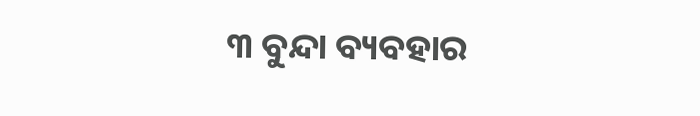୩ ବୁନ୍ଦା ବ୍ୟବହାର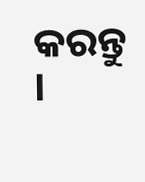କରନ୍ତୁ ।